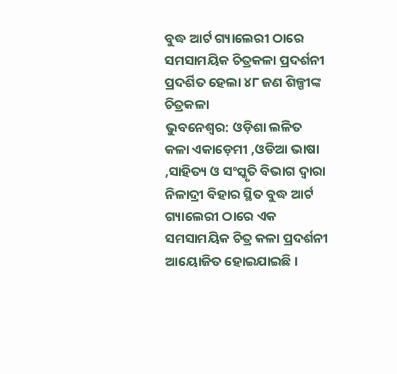ବୁଦ୍ଧ ଆର୍ଟ ଗ୍ୟାଲେରୀ ଠାରେ ସମସାମୟିକ ଚିତ୍ରକଳା ପ୍ରଦର୍ଶନୀ ପ୍ରଦର୍ଶିତ ହେଲା ୪୮ ଜଣ ଶିଳ୍ପୀଙ୍କ ଚିତ୍ରକଳା
ଭୁବନେଶ୍ୱର: ଓଡ଼ିଶା ଲଳିତ କଳା ଏକାଡ଼େମୀ ,ଓଡିଆ ଭାଷା ,ସାହିତ୍ୟ ଓ ସଂସ୍କୃତି ବିଭାଗ ଦ୍ବାରା ନିଳାଦ୍ରୀ ବିହାର ସ୍ଥିତ ବୁଦ୍ଧ ଆର୍ଟ ଗ୍ୟାଲେରୀ ଠାରେ ଏକ ସମସାମୟିକ ଚିତ୍ର କଳା ପ୍ରଦର୍ଶନୀ ଆୟୋଜିତ ହୋଇଯାଇଛି।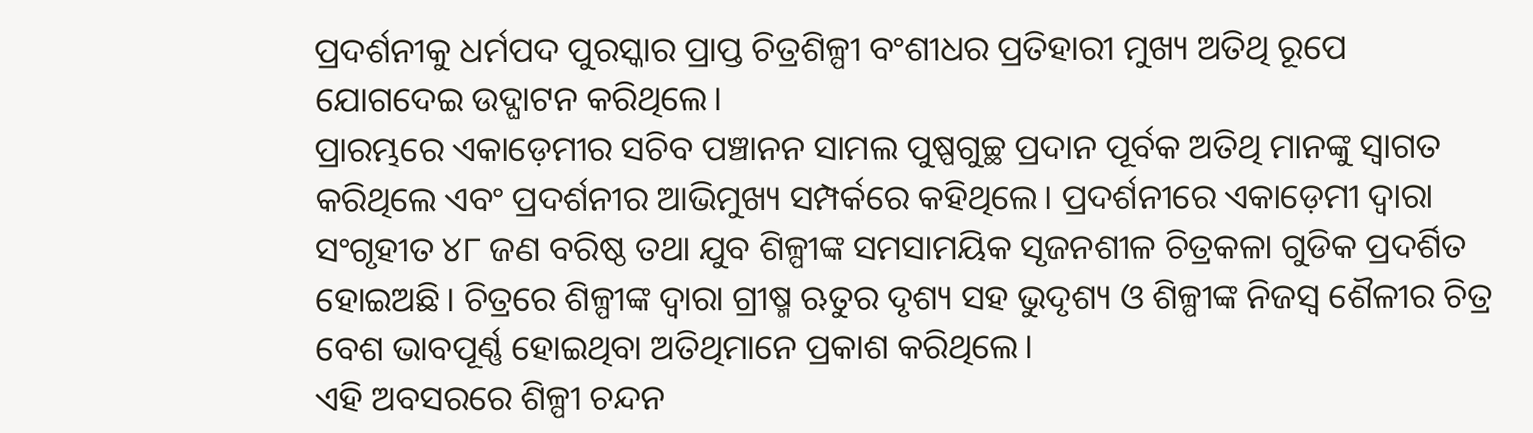ପ୍ରଦର୍ଶନୀକୁ ଧର୍ମପଦ ପୁରସ୍କାର ପ୍ରାପ୍ତ ଚିତ୍ରଶିଳ୍ପୀ ବଂଶୀଧର ପ୍ରତିହାରୀ ମୁଖ୍ୟ ଅତିଥି ରୂପେ ଯୋଗଦେଇ ଉଦ୍ଘାଟନ କରିଥିଲେ।
ପ୍ରାରମ୍ଭରେ ଏକାଡ଼େମୀର ସଚିବ ପଞ୍ଚାନନ ସାମଲ ପୁଷ୍ପଗୁଚ୍ଛ ପ୍ରଦାନ ପୂର୍ବକ ଅତିଥି ମାନଙ୍କୁ ସ୍ବାଗତ କରିଥିଲେ ଏବଂ ପ୍ରଦର୍ଶନୀର ଆଭିମୁଖ୍ୟ ସମ୍ପର୍କରେ କହିଥିଲେ। ପ୍ରଦର୍ଶନୀରେ ଏକାଡ଼େମୀ ଦ୍ଵାରା ସଂଗୃହୀତ ୪୮ ଜଣ ବରିଷ୍ଠ ତଥା ଯୁବ ଶିଳ୍ପୀଙ୍କ ସମସାମୟିକ ସୃଜନଶୀଳ ଚିତ୍ରକଳା ଗୁଡିକ ପ୍ରଦର୍ଶିତ ହୋଇଅଛି। ଚିତ୍ରରେ ଶିଳ୍ପୀଙ୍କ ଦ୍ଵାରା ଗ୍ରୀଷ୍ମ ଋତୁର ଦୃଶ୍ୟ ସହ ଭୁଦୃଶ୍ୟ ଓ ଶିଳ୍ପୀଙ୍କ ନିଜସ୍ବ ଶୈଳୀର ଚିତ୍ର ବେଶ ଭାବପୂର୍ଣ୍ଣ ହୋଇଥିବା ଅତିଥିମାନେ ପ୍ରକାଶ କରିଥିଲେ।
ଏହି ଅବସରରେ ଶିଳ୍ପୀ ଚନ୍ଦନ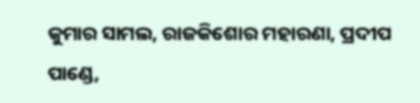କୁମାର ସାମଲ, ରାଜକିଶୋର ମହାରଣା, ପ୍ରଦୀପ ପାଣ୍ଡେ,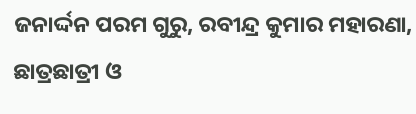ଜନାର୍ଦ୍ଦନ ପରମ ଗୁରୁ, ରବୀନ୍ଦ୍ର କୁମାର ମହାରଣା, ଛାତ୍ରଛାତ୍ରୀ ଓ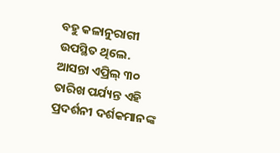ବହୁ କଳାନୁରାଗୀ ଉପସ୍ଥିତ ଥିଲେ. ଆସନ୍ତା ଏପ୍ରିଲ୍ ୩୦ ତାରିଖ ପର୍ଯ୍ୟନ୍ତ ଏହି ପ୍ରଦର୍ଶନୀ ଦର୍ଶକମାନଙ୍କ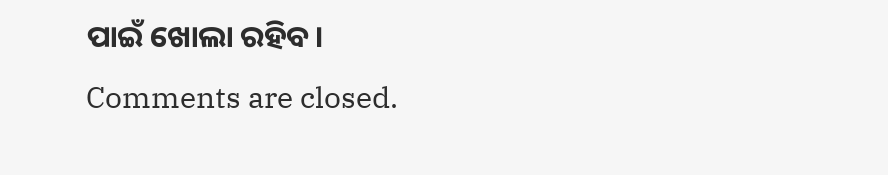ପାଇଁ ଖୋଲା ରହିବ।
Comments are closed.